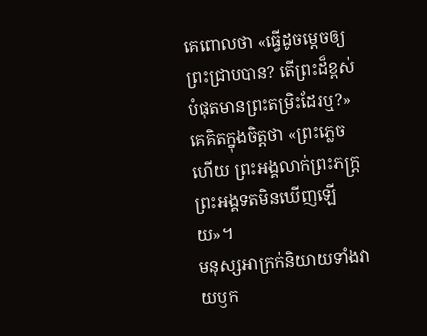គេពោលថា «ធ្វើដូចម្តេចឲ្យព្រះជ្រាបបាន? តើព្រះដ៏ខ្ពស់បំផុតមានព្រះតម្រិះដែរឬ?»
គេគិតក្នុងចិត្តថា «ព្រះភ្លេចហើយ ព្រះអង្គលាក់ព្រះភក្ត្រ ព្រះអង្គទតមិនឃើញឡើយ»។
មនុស្សអាក្រក់និយាយទាំងវាយឫក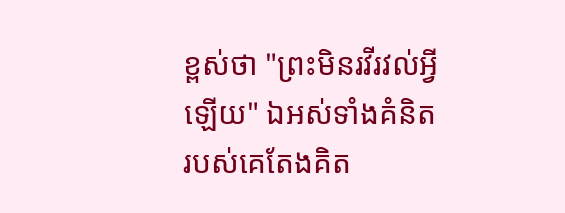ខ្ពស់ថា "ព្រះមិនរវីរវល់អ្វីឡើយ" ឯអស់ទាំងគំនិតរបស់គេតែងគិត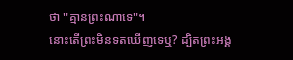ថា "គ្មានព្រះណាទេ"។
នោះតើព្រះមិនទតឃើញទេឬ? ដ្បិតព្រះអង្គ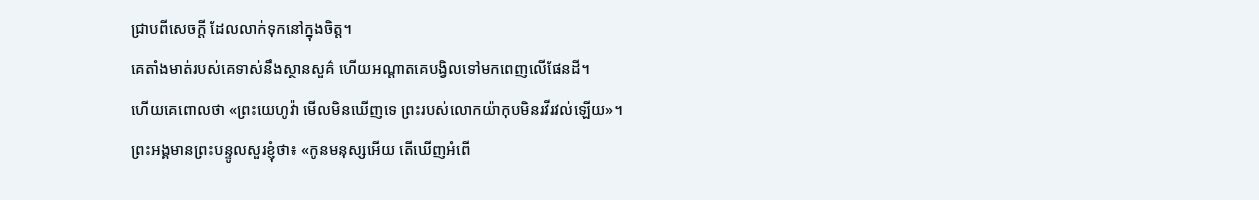ជ្រាបពីសេចក្ដី ដែលលាក់ទុកនៅក្នុងចិត្ត។
គេតាំងមាត់របស់គេទាស់នឹងស្ថានសួគ៌ ហើយអណ្ដាតគេបង្វិលទៅមកពេញលើផែនដី។
ហើយគេពោលថា «ព្រះយេហូវ៉ា មើលមិនឃើញទេ ព្រះរបស់លោកយ៉ាកុបមិនរវីរវល់ឡើយ»។
ព្រះអង្គមានព្រះបន្ទូលសួរខ្ញុំថា៖ «កូនមនុស្សអើយ តើឃើញអំពើ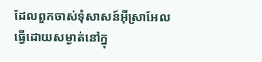ដែលពួកចាស់ទុំសាសន៍អ៊ីស្រាអែល ធ្វើដោយសម្ងាត់នៅក្នុ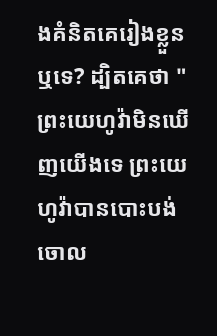ងគំនិតគេរៀងខ្លួនឬទេ? ដ្បិតគេថា "ព្រះយេហូវ៉ាមិនឃើញយើងទេ ព្រះយេហូវ៉ាបានបោះបង់ចោល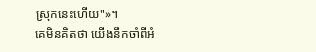ស្រុកនេះហើយ"»។
គេមិនគិតថា យើងនឹកចាំពីអំ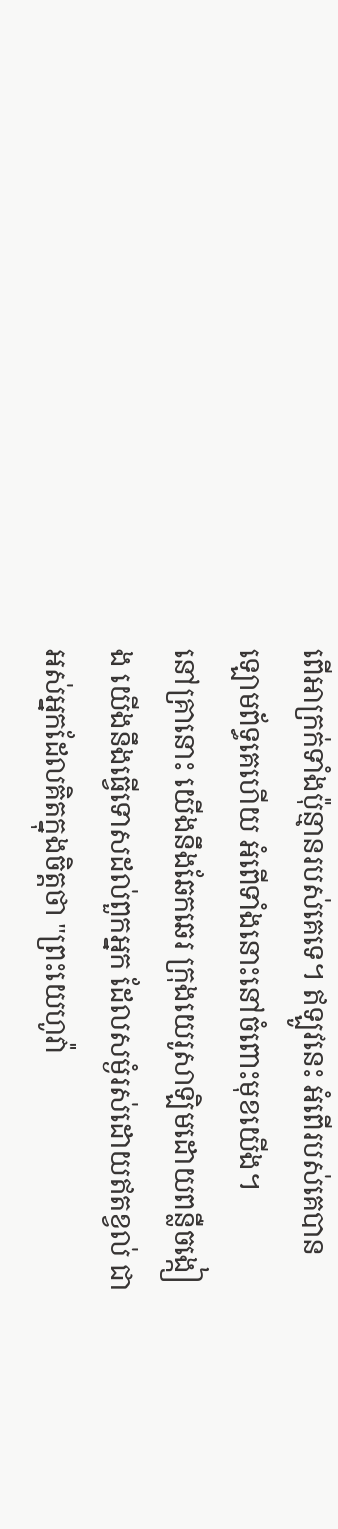ពើអាក្រក់ទាំងប៉ុន្មានរបស់គេទេ។ ឥឡូវនេះ អំពើរបស់គេបានឡោមព័ទ្ធគេហើយ អំពើទាំងនោះនៅចំពោះមុខយើង។
នៅគ្រានោះ យើងនឹងឆែកឆេរ ក្រុងយេរូសាឡិមដោយពន្លឺចង្កៀង យើងនឹងធ្វើទោសដល់ពួកអ្នក ដែលសម្ងំរស់ដោយឥតខ្វល់ ជាអស់អ្នកដែលគិតក្នុងចិត្តថា "ព្រះយេហូវ៉ា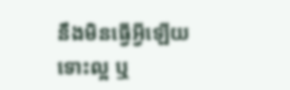នឹងមិនធ្វើអ្វីឡើយ ទោះល្អ ឬ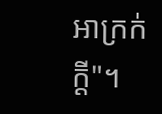អាក្រក់ក្ដី"។